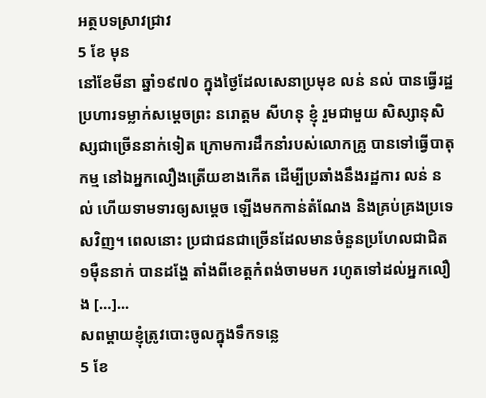អត្ថបទស្រាវជ្រាវ
5 ខែ មុន
នៅខែមីនា ឆ្នាំ១៩៧០ ក្នុងថ្ងៃដែលសេនាប្រមុខ លន់ នល់ បានធ្វើរដ្ឋប្រហារទម្លាក់សម្តេចព្រះ នរោត្តម សីហនុ ខ្ញុំ រួមជាមួយ សិស្សានុសិស្សជាច្រើននាក់ទៀត ក្រោមការដឹកនាំរបស់លោកគ្រូ បានទៅធ្វើបាតុកម្ម នៅឯអ្នកលឿងត្រើយខាងកើត ដើម្បីប្រឆាំងនឹងរដ្ឋការ លន់ នល់ ហើយទាមទារឲ្យសម្តេច ឡើងមកកាន់តំណែង និងគ្រប់គ្រងប្រទេសវិញ។ ពេលនោះ ប្រជាជនជាច្រើនដែលមានចំនួនប្រហែលជាជិត១ម៉ឺននាក់ បានដង្ហែ តាំងពីខេត្តកំពង់ចាមមក រហូតទៅដល់អ្នកលឿង […]...
សពម្ដាយខ្ញុំត្រូវបោះចូលក្នុងទឹកទន្លេ
5 ខែ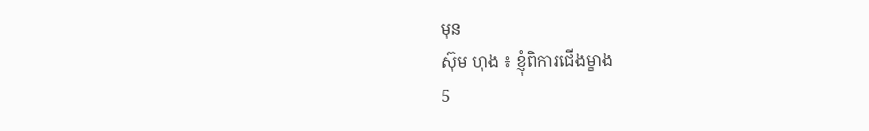មុន
ស៊ុម ហុង ៖ ខ្ញុំពិការជើងម្ខាង
5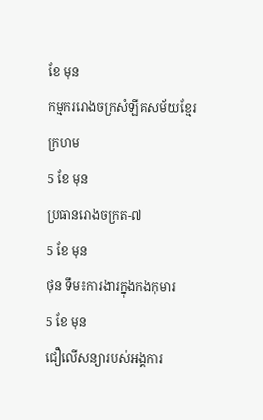ខែ មុន
កម្មកររោងចក្រសំឡីគសម័យខ្មែរក្រហម
5 ខែ មុន
ប្រធានរោងចក្រត-៧
5 ខែ មុន
ថុន ទឹម៖ការងារក្នុងកងកុមារ
5 ខែ មុន
ជឿលើសន្យារបស់អង្គការ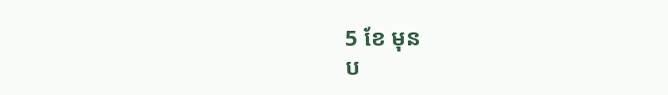5 ខែ មុន
ប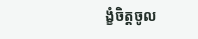ង្ខំចិត្តចូល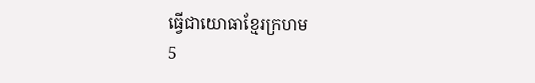ធ្វើជាយោធាខ្មែរក្រហម
5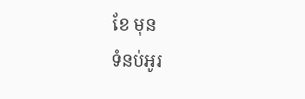ខែ មុន
ទំនប់អូរ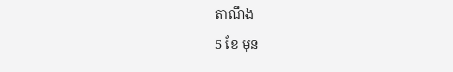តាណឹង
5 ខែ មុន